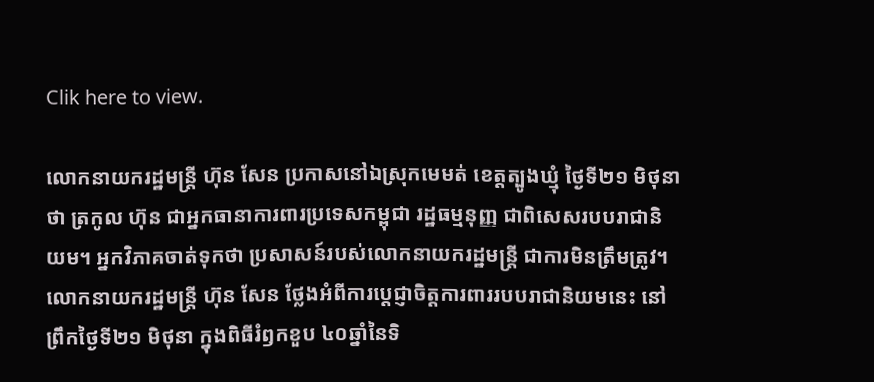Clik here to view.

លោកនាយករដ្ឋមន្ត្រី ហ៊ុន សែន ប្រកាសនៅឯស្រុកមេមត់ ខេត្តត្បូងឃ្មុំ ថ្ងៃទី២១ មិថុនា ថា ត្រកូល ហ៊ុន ជាអ្នកធានាការពារប្រទេសកម្ពុជា រដ្ឋធម្មនុញ្ញ ជាពិសេសរបបរាជានិយម។ អ្នកវិភាគចាត់ទុកថា ប្រសាសន៍របស់លោកនាយករដ្ឋមន្ត្រី ជាការមិនត្រឹមត្រូវ។
លោកនាយករដ្ឋមន្ត្រី ហ៊ុន សែន ថ្លែងអំពីការប្ដេជ្ញាចិត្តការពាររបបរាជានិយមនេះ នៅព្រឹកថ្ងៃទី២១ មិថុនា ក្នុងពិធីរំឭកខួប ៤០ឆ្នាំនៃទិ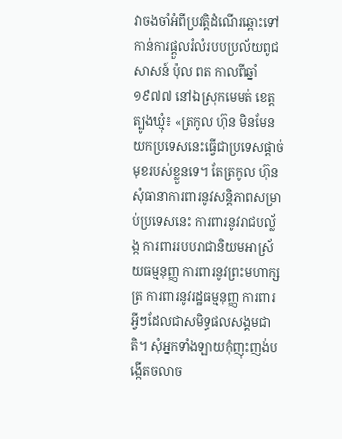វាចងចាំអំពីប្រវត្តិដំណើរឆ្ពោះទៅកាន់ការផ្ដួលរំលំរបបប្រល័យពូជសាសន៍ ប៉ុល ពត កាលពីឆ្នាំ១៩៧៧ នៅឯស្រុកមេមត់ ខេត្តត្បូងឃ្មុំ៖ «ត្រកូល ហ៊ុន មិនមែនយកប្រទេសនេះធ្វើជាប្រទេសផ្ដាច់មុខរបស់ខ្លួនទេ។ តែត្រកូល ហ៊ុន សុំធានាការពារនូវសន្តិភាពសម្រាប់ប្រទេសនេះ ការពារនូវរាជបល្ល័ង្ក ការពាររបបរាជានិយមអាស្រ័យធម្មនុញ្ញ ការពារនូវព្រះមហាក្សត្រ ការពារនូវរដ្ឋធម្មនុញ្ញ ការពារអ្វីៗដែលជាសមិទ្ធផលសង្គមជាតិ។ សុំអ្នកទាំងឡាយកុំញុះញង់បង្កើតចលាច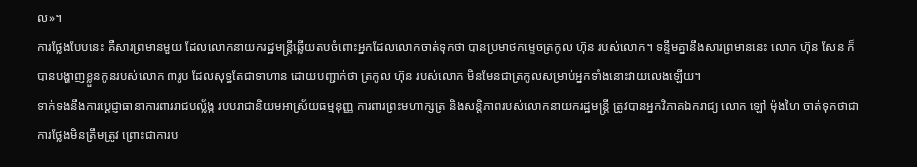ល»។
ការថ្លែងបែបនេះ គឺសារព្រមានមួយ ដែលលោកនាយករដ្ឋមន្ត្រីឆ្លើយតបចំពោះអ្នកដែលលោកចាត់ទុកថា បានប្រមាថកម្ទេចត្រកូល ហ៊ុន របស់លោក។ ទន្ទឹមគ្នានឹងសារព្រមាននេះ លោក ហ៊ុន សែន ក៏បានបង្ហាញខ្លួនកូនរបស់លោក ៣រូប ដែលសុទ្ធតែជាទាហាន ដោយបញ្ជាក់ថា ត្រកូល ហ៊ុន របស់លោក មិនមែនជាត្រកូលសម្រាប់អ្នកទាំងនោះវាយលេងឡើយ។
ទាក់ទងនឹងការប្ដេជ្ញាធានាការពាររាជបល្ល័ង្ក របបរាជានិយមអាស្រ័យធម្មនុញ្ញ ការពារព្រះមហាក្សត្រ និងសន្តិភាពរបស់លោកនាយករដ្ឋមន្ត្រី ត្រូវបានអ្នកវិភាគឯករាជ្យ លោក ឡៅ ម៉ុងហៃ ចាត់ទុកថាជាការថ្លែងមិនត្រឹមត្រូវ ព្រោះជាការប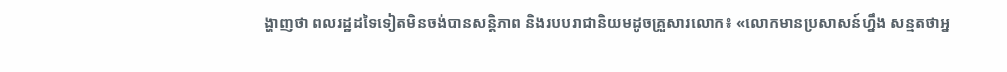ង្ហាញថា ពលរដ្ឋដទៃទៀតមិនចង់បានសន្តិភាព និងរបបរាជានិយមដូចគ្រួសារលោក៖ «លោកមានប្រសាសន៍ហ្នឹង សន្មតថាអ្ន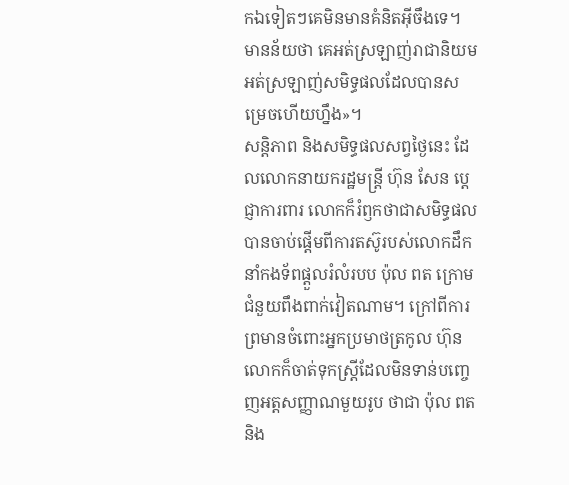កឯទៀតៗគេមិនមានគំនិតអ៊ីចឹងទេ។ មានន័យថា គេអត់ស្រឡាញ់រាជានិយម អត់ស្រឡាញ់សមិទ្ធផលដែលបានសម្រេចហើយហ្នឹង»។
សន្តិភាព និងសមិទ្ធផលសព្វថ្ងៃនេះ ដែលលោកនាយករដ្ឋមន្ត្រី ហ៊ុន សែន ប្ដេជ្ញាការពារ លោកក៏រំឭកថាជាសមិទ្ធផលបានចាប់ផ្ដើមពីការតស៊ូរបស់លោកដឹកនាំកងទ័ពផ្ដួលរំលំរបប ប៉ុល ពត ក្រោមជំនួយពឹងពាក់វៀតណាម។ ក្រៅពីការព្រមានចំពោះអ្នកប្រមាថត្រកូល ហ៊ុន លោកក៏ចាត់ទុកស្ត្រីដែលមិនទាន់បញ្ចេញអត្តសញ្ញាណមួយរូប ថាជា ប៉ុល ពត និង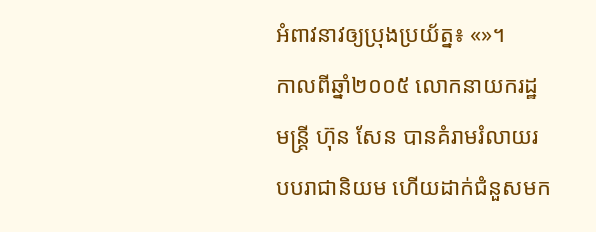អំពាវនាវឲ្យប្រុងប្រយ័ត្ន៖ «»។
កាលពីឆ្នាំ២០០៥ លោកនាយករដ្ឋមន្ត្រី ហ៊ុន សែន បានគំរាមរំលាយរបបរាជានិយម ហើយដាក់ជំនួសមក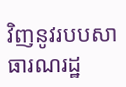វិញនូវរបបសាធារណរដ្ឋ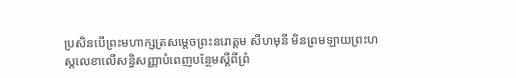ប្រសិនបើព្រះមហាក្សត្រសម្ដេចព្រះនរោត្តម សីហមុនី មិនព្រមឡាយព្រះហស្តលេខាលើសន្ធិសញ្ញាបំពេញបន្ថែមស្ដីពីព្រំ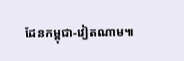ដែនកម្ពុជា-វៀតណាម៕